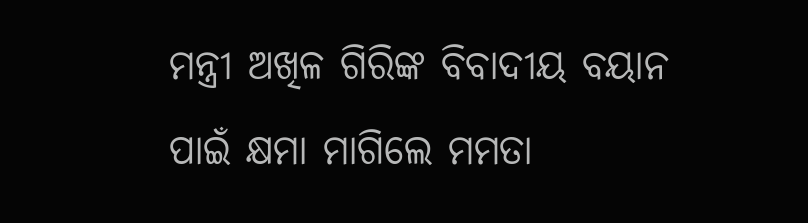ମନ୍ତ୍ରୀ ଅଖିଳ ଗିରିଙ୍କ ବିବାଦୀୟ ବୟାନ ପାଇଁ କ୍ଷମା ମାଗିଲେ ମମତା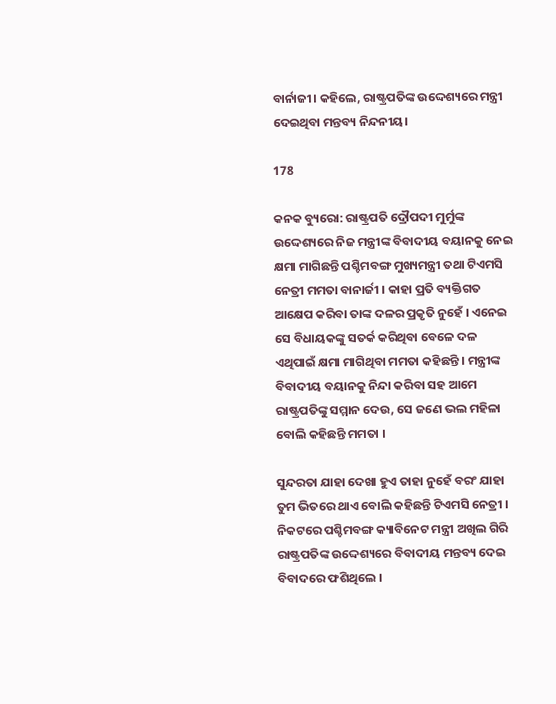ବାର୍ନାଜୀ। କହିଲେ, ରାଷ୍ଟ୍ରପତିଙ୍କ ଉଦ୍ଦେଶ୍ୟରେ ମନ୍ତ୍ରୀ ଦେଇଥିବା ମନ୍ତବ୍ୟ ନିନ୍ଦନୀୟ।

178

କନକ ବ୍ୟୁରୋ: ରାଷ୍ଟ୍ରପତି ଦ୍ରୌପଦୀ ମୁର୍ମୁଙ୍କ ଉଦ୍ଦେଶ୍ୟରେ ନିଜ ମନ୍ତ୍ରୀଙ୍କ ବିବାଦୀୟ ବୟାନକୁ ନେଇ କ୍ଷମା ମାଗିଛନ୍ତି ପଶ୍ଚିମବଙ୍ଗ ମୁଖ୍ୟମନ୍ତ୍ରୀ ତଥା ଟିଏମସି ନେତ୍ରୀ ମମତା ବାନାର୍ଜୀ । କାହା ପ୍ରତି ବ୍ୟକ୍ତିଗତ ଆକ୍ଷେପ କରିବା ତାଙ୍କ ଦଳର ପ୍ରକୃତି ନୁହେଁ । ଏନେଇ ସେ ବିଧାୟକଙ୍କୁ ସତର୍କ କରିଥିବା ବେଳେ ଦଳ ଏଥିପାଇଁ କ୍ଷମା ମାଗିଥିବା ମମତା କହିଛନ୍ତି । ମନ୍ତ୍ରୀଙ୍କ ବିବାଦୀୟ ବୟାନକୁ ନିନ୍ଦା କରିବା ସହ ଆମେ ରାଷ୍ଟ୍ରପତିଙ୍କୁ ସମ୍ମାନ ଦେଉ, ସେ ଜଣେ ଭଲ ମହିଳା ବୋଲି କହିଛନ୍ତି ମମତା ।

ସୁନ୍ଦରତା ଯାହା ଦେଖା ହୁଏ ତାହା ନୁହେଁ ବରଂ ଯାହା ତୁମ ଭିତରେ ଥାଏ ବୋଲି କହିଛନ୍ତି ଟିଏମସି ନେତ୍ରୀ । ନିକଟରେ ପଶ୍ଚିମବଙ୍ଗ କ୍ୟାବିନେଟ ମନ୍ତ୍ରୀ ଅଖିଲ ଗିରି ରାଷ୍ଟ୍ରପତିଙ୍କ ଉଦ୍ଦେଶ୍ୟରେ ବିବାଦୀୟ ମନ୍ତବ୍ୟ ଦେଇ ବିବାଦରେ ଫଶିଥିଲେ ।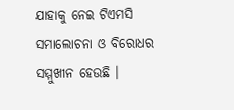ଯାହାକୁ ନେଇ ଟିଏମସି ସମାଲୋଚନା ଓ ବିରୋଧର ସମ୍ମୁଖୀନ ହେଉଛି ।